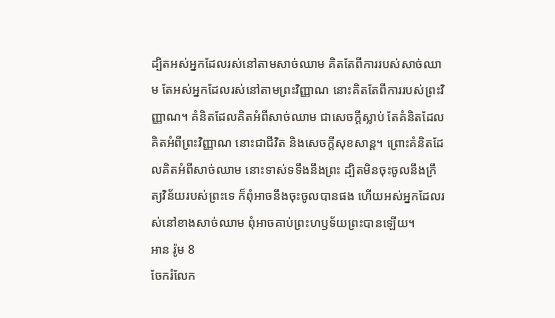ដ្បិតអស់អ្នកដែលរស់នៅតាមសាច់ឈាម គិតតែពីការរបស់សាច់ឈាម តែអស់អ្នកដែលរស់នៅតាមព្រះវិញ្ញាណ នោះគិតតែពីការរបស់ព្រះវិញ្ញាណ។ គំនិតដែលគិតអំពីសាច់ឈាម ជាសេចក្តីស្លាប់ តែគំនិតដែលគិតអំពីព្រះវិញ្ញាណ នោះជាជីវិត និងសេចក្តីសុខសាន្ត។ ព្រោះគំនិតដែលគិតអំពីសាច់ឈាម នោះទាស់ទទឹងនឹងព្រះ ដ្បិតមិនចុះចូលនឹងក្រឹត្យវិន័យរបស់ព្រះទេ ក៏ពុំអាចនឹងចុះចូលបានផង ហើយអស់អ្នកដែលរស់នៅខាងសាច់ឈាម ពុំអាចគាប់ព្រះហឫទ័យព្រះបានឡើយ។
អាន រ៉ូម 8
ចែករំលែក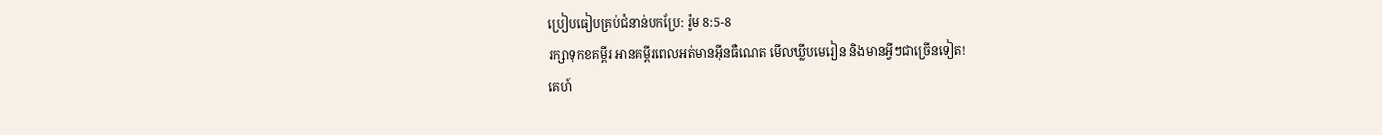ប្រៀបធៀបគ្រប់ជំនាន់បកប្រែ: រ៉ូម 8:5-8
រក្សាទុកខគម្ពីរ អានគម្ពីរពេលអត់មានអ៊ីនធឺណេត មើលឃ្លីបមេរៀន និងមានអ្វីៗជាច្រើនទៀត!
គេហ៍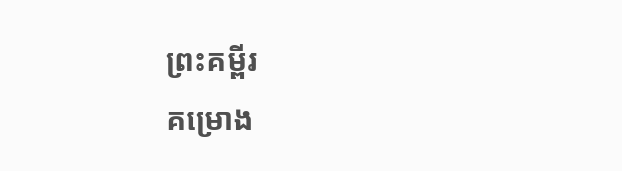ព្រះគម្ពីរ
គម្រោង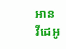អាន
វីដេអូ